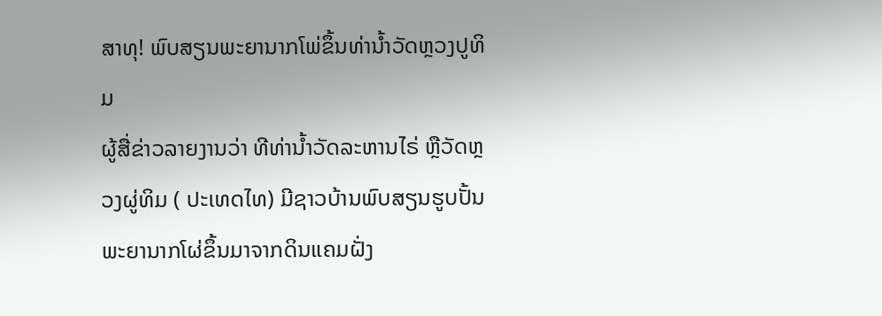ສາທຸ! ພົບສຽນພະຍານາກໂພ່ຂຶ້ນທ່ານ້ຳວັດຫຼວງປູທິມ
ຜູ້ສື່ຂ່າວລາຍງານວ່າ ທີທ່ານ້ຳວັດລະຫານໄຣ່ ຫຼືວັດຫຼວງຜູ່ທິມ ( ປະເທດໄທ) ມີຊາວບ້ານພົບສຽນຮູບປັ້ນພະຍານາກໂຜ່ຂຶ້ນມາຈາກດິນແຄມຝັ່ງ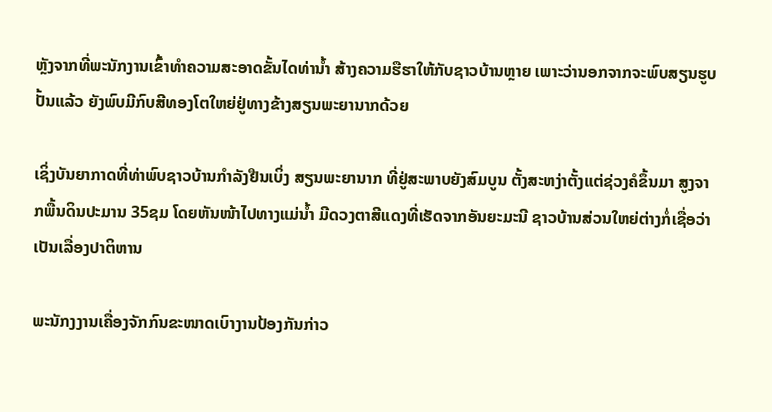ຫຼັງຈາກທີ່ພະນັກງານເຂົ້າທຳຄວາມສະອາດຂັ້ນໄດທ່ານ້ຳ ສ້າງຄວາມຮືຮາໃຫ້ກັບຊາວບ້ານຫຼາຍ ເພາະວ່ານອກຈາກຈະພົບສຽນຮູບປັ້ນແລ້ວ ຍັງພົບມີກົບສີທອງໂຕໃຫຍ່ຢູ່ທາງຂ້າງສຽນພະຍານາກດ້ວຍ

ເຊິ່ງບັນຍາກາດທີ່ທ່າພົບຊາວບ້ານກຳລັງຢືນເບິ່ງ ສຽນພະຍານາກ ທີ່ຢູ່ສະພາບຍັງສົມບູນ ຕັ້ງສະຫງ່າຕັ້ງແຕ່ຊ່ວງຄໍຂຶ້ນມາ ສູງຈາກພື້ນດິນປະມານ 35ຊມ ໂດຍຫັນໜ້າໄປທາງແມ່ນ້ຳ ມີດວງຕາສີແດງທີ່ເຮັດຈາກອັນຍະມະນີ ຊາວບ້ານສ່ວນໃຫຍ່ຕ່າງກໍ່ເຊື່ອວ່າເປັນເລື່ອງປາຕິຫານ

ພະນັກງງານເຄື່ອງຈັກກົນຂະໜາດເບົາງານປ້ອງກັນກ່າວ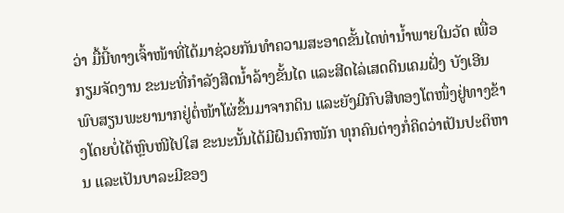ວ່າ ມື້ນີ້ທາງເຈົ້າໜ້າທີ່ໄດ້ມາຊ່ວຍກັນທຳຄວາມສະອາດຂັ້ນໄດທ່ານ້ຳພາຍໃນວັດ ເພື່ອກຽມຈັດງານ ຂະນະທີ່ກຳລັງສີດນ້ຳລ້າງຂັ້ນໄດ ແລະສີດໄລ່ເສດດິນເຄມຝັ່ງ ບັງເອີນພົບສຽນພະຍານາກຢູ່ຕໍ່ໜ້າໂຜ່ຂຶ້ນມາຈາກດິນ ແລະຍັງມີກົບສີທອງໂຕໜຶ່ງຢູ່ທາງຂ້າງໂດຍບໍ່ໄດ້ຫຼົບໜີໄປໃສ ຂະນະນັ້ນໄດ້ມີຝົນຕົກໜັກ ທຸກຄົນຕ່າງກໍ່ຄິດວ່າເປັນປະຕິຫານ ແລະເປັນບາລະມີຂອງ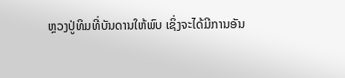ຫຼວງປູ່ທິມທີ່ບັນດານໃຫ້ພົບ ເຊິ່ງຈະໄດ້ມີການອັນ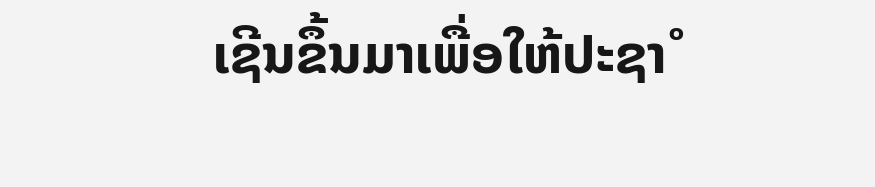ເຊີນຂຶ້ນມາເພື່ອໃຫ້ປະຊາໍ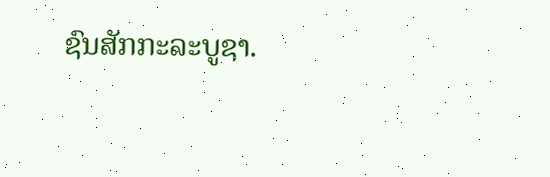ຊົນສັກກະລະບູຊາ.